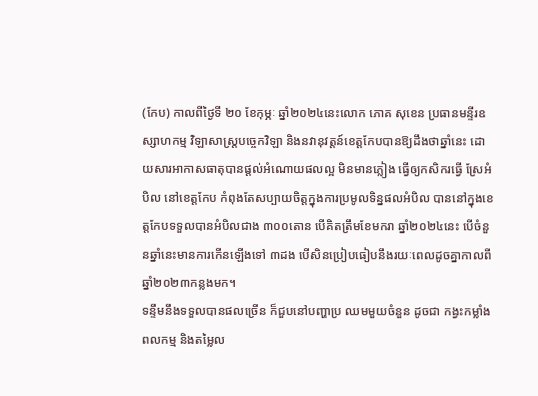(កែប) កាលពីថ្ងៃទី ២០ ខែកុម្ភៈ ឆ្នាំ២០២៤នេះលោក ភោគ សុខេន ប្រធានមន្ទីរឧស្សាហកម្ម វិឡាសាស្ត្របចេ្ចកវិឡា និងនវានុវត្តន៍ខេត្តកែបបានឱ្យដឹងថាឆ្នាំនេះ ដោយសារអាកាសធាតុបានផ្ដល់អំណោយផលល្អ មិនមានភ្លៀង ធ្វើឲ្យកសិករធ្វើ ស្រែអំបិល នៅខេត្តកែប កំពុងតែសប្បាយចិត្តក្នុងការប្រមូលទិន្នផលអំបិល បាននៅក្នុងខេត្តកែបទទួលបានអំបិលជាង ៣០០តោន បើគិតត្រឹមខែមករា ឆ្នាំ២០២៤នេះ បើចំនួនឆ្នាំនេះមានការកើនឡើងទៅ ៣ដង បើសិនប្រៀបធៀបនឹងរយៈពេលដូចគ្នាកាលពី ឆ្នាំ២០២៣កន្លងមក។
ទន្ទឹមនឹងទទួលបានផលច្រើន ក៏ជួបនៅបញ្ហាប្រ ឈមមួយចំនួន ដូចជា កង្វះកម្លាំងពលកម្ម និងតម្លៃល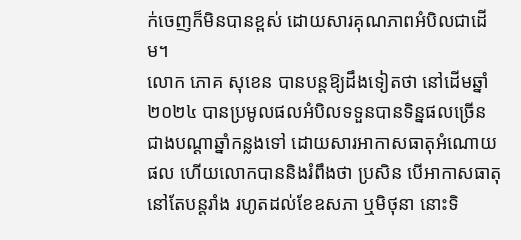ក់ចេញក៏មិនបានខ្ពស់ ដោយសារគុណភាពអំបិលជាដើម។
លោក ភោគ សុខេន បានបន្តឱ្យដឹងទៀតថា នៅដើមឆ្នាំ២០២៤ បានប្រមូលផលអំបិលទទួនបានទិន្នផលច្រើនជាងបណ្តាឆ្នាំកន្លងទៅ ដោយសារអាកាសធាតុអំណោយផល ហើយលោកបាននិងរំពឹងថា ប្រសិន បើអាកាសធាតុនៅតែបន្តរាំង រហូតដល់ខែឧសភា ឬមិថុនា នោះទិ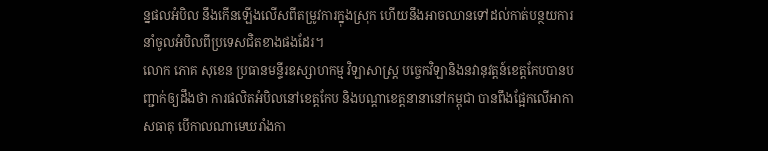ន្នផលអំបិល នឹងកើនឡើងលើសពីតម្រូវការក្នុងស្រុក ហើយនឹងអាចឈានទៅដល់កាត់បន្ថយការនាំចូលអំបិលពីប្រទេសជិតខាងផងដែរ។
លោក ភោគ សុខេន ប្រធានមន្ទីរឧស្សាហកម្ម វិឡាសាស្ត្រ បច្ចេកវិឡានិងនវានុវត្តន៍ខេត្តកែបបានបញ្ជាក់ឲ្យដឹងថា ការផលិតអំបិលនៅខេត្តកែប និងបណ្តាខេត្តនានានៅកម្ពុជា បានពឹងផ្អែកលើអាកាសធាតុ បើកាលណាមេឃរាំងកា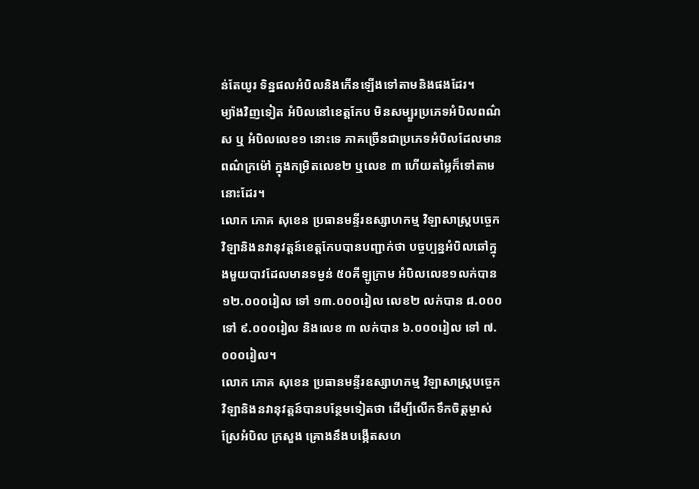ន់តែយូរ ទិន្នផលអំបិលនិងកើនឡើងទៅតាមនិងផងដែរ។
ម្យ៉ាងវិញទៀត អំបិលនៅខេត្តកែប មិនសម្បួរប្រភេទអំបិលពណ៌ ស ឬ អំបិលលេខ១ នោះទេ ភាគច្រើនជាប្រភេទអំបិលដែលមានពណ៌ក្រម៉ៅ ក្នុងកម្រិតលេខ២ ឬលេខ ៣ ហើយតម្លៃក៏ទៅតាមនោះដែរ។
លោក ភោគ សុខេន ប្រធានមន្ទីរឧស្សាហកម្ម វិឡាសាស្ត្របច្ចេកវិឡានិងនវានុវត្តន៍ខេត្តកែបបានបញ្ជាក់ថា បច្ចប្បន្នអំបិលឆៅក្នុងមួយបាវដែលមានទម្ងន់ ៥០គីឡូក្រាម អំបិលលេខ១លក់បាន ១២.០០០រៀល ទៅ ១៣.០០០រៀល លេខ២ លក់បាន ៨.០០០ ទៅ ៩.០០០រៀល និងលេខ ៣ លក់បាន ៦.០០០រៀល ទៅ ៧.០០០រៀល។
លោក ភោគ សុខេន ប្រធានមន្ទីរឧស្សាហកម្ម វិឡាសាស្ត្របច្ចេកវិឡានិងនវានុវត្តន៍បានបន្ថែមទៀតថា ដើម្បីលើកទឹកចិត្តម្ចាស់ស្រែអំបិល ក្រសួង គ្រោងនឹងបង្កើតសហ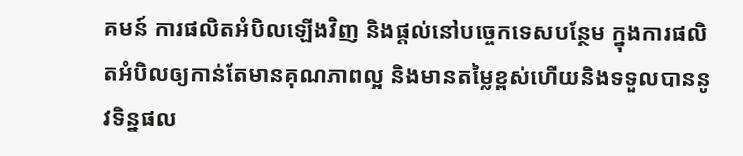គមន៍ ការផលិតអំបិលឡើងវិញ និងផ្ដល់នៅបច្ចេកទេសបន្ថែម ក្នុងការផលិតអំបិលឲ្យកាន់តែមានគុណភាពល្អ និងមានតម្លៃខ្ពស់ហើយនិងទទួលបាននូវទិន្នផល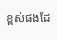ខ្ពស់ផងដែ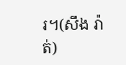រ។(សឹង រ៉ាត់)